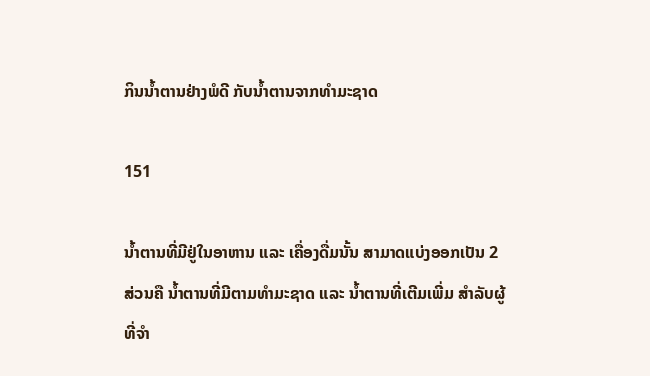ກິນນ້ຳຕານຢ່າງພໍດີ ກັບນ້ຳຕານຈາກທຳມະຊາດ

151

ນ້ຳຕານທີ່ມີຢູ່ໃນອາຫານ ແລະ ເຄື່ອງດື່ມນັ້ນ ສາມາດແບ່ງອອກເປັນ 2 ສ່ວນຄື ນ້ຳຕານທີ່ມີຕາມທຳມະຊາດ ແລະ ນ້ຳຕານທີ່ເຕີມເພີ່ມ ສຳລັບຜູ້ທີ່ຈຳ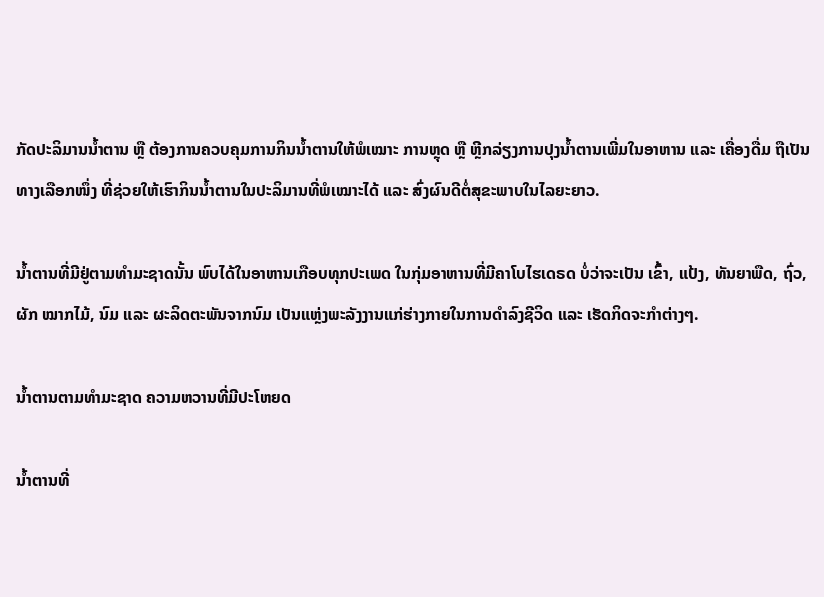ກັດປະລິມານນ້ຳຕານ ຫຼື ຕ້ອງການຄວບຄຸມການກິນນ້ຳຕານໃຫ້ພໍເໝາະ ການຫຼຸດ ຫຼື ຫຼີກລ່ຽງການປຸງນ້ຳຕານເພີ່ມໃນອາຫານ ແລະ ເຄື່ອງດື່ມ ຖືເປັນທາງເລືອກໜຶ່ງ ທີ່ຊ່ວຍໃຫ້ເຮົາກິນນ້ຳຕານໃນປະລິມານທີ່ພໍເໝາະໄດ້ ແລະ ສົ່ງຜົນດີຕໍ່ສຸຂະພາບໃນໄລຍະຍາວ.

ນ້ຳຕານທີ່ມີຢູ່ຕາມທຳມະຊາດນັ້ນ ພົບໄດ້ໃນອາຫານເກືອບທຸກປະເພດ ໃນກຸ່ມອາຫານທີ່ມີຄາໂບໄຮເດຣດ ບໍ່ວ່າຈະເປັນ ເຂົ້າ, ແປ້ງ, ທັນຍາພືດ, ຖົ່ວ,ຜັກ ໝາກໄມ້, ນົມ ແລະ ຜະລິດຕະພັນຈາກນົມ ເປັນແຫຼ່ງພະລັງງານແກ່ຮ່າງກາຍໃນການດຳລົງຊີວິດ ແລະ ເຮັດກິດຈະກຳຕ່າງໆ.

ນ້ຳຕານຕາມທຳມະຊາດ ຄວາມຫວານທີ່ມີປະໂຫຍດ

ນ້ຳຕານທີ່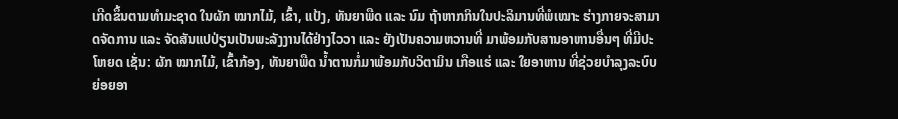ເກີດຂຶ້ນຕາມທຳມະຊາດ ໃນຜັກ ໝາກໄມ້, ເຂົ້າ, ແປ້ງ, ທັນຍາພືດ ແລະ ນົມ ຖ້າຫາກກິນໃນປະລິມານທີ່ພໍເໝາະ ຮ່າງກາຍຈະສາມາດຈັດການ ແລະ ຈັດສັນແປປ່ຽນເປັນພະລັງງານໄດ້ຢ່າງໄວວາ ແລະ ຍັງເປັນຄວາມຫວານທີ່ ມາພ້ອມກັບສານອາຫານອື່ນໆ ທີ່ມີປະໂຫຍດ ເຊັ່ນ: ຜັກ ໝາກໄມ້, ເຂົ້າກ້ອງ, ທັນຍາພືດ ນ້ຳຕານກໍ່ມາພ້ອມກັບວິຕາມິນ ເກືອແຮ່ ແລະ ໃຍອາຫານ ທີ່ຊ່ວຍບຳລຸງລະບົບຍ່ອຍອາ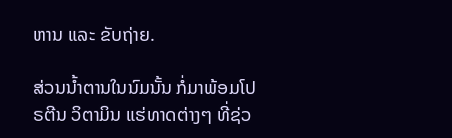ຫານ ແລະ ຂັບຖ່າຍ.

ສ່ວນນ້ຳຕານໃນນົມນັ້ນ ກໍ່ມາພ້ອມໂປຣຕີນ ວິຕາມິນ ແຮ່ທາດຕ່າງໆ ທີ່ຊ່ວ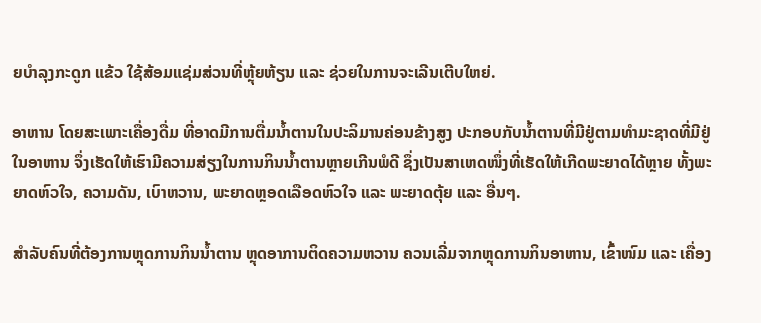ຍບຳລຸງກະດູກ ແຂ້ວ ໃຊ້ສ້ອມແຊ່ມສ່ວນທີ່ຫຼຸ້ຍຫ້ຽນ ແລະ ຊ່ວຍໃນການຈະເລີນເຕີບໃຫຍ່.

ອາຫານ ໂດຍສະເພາະເຄື່ອງດື່ມ ທີ່ອາດມີການຕື່ມນ້ຳຕານໃນປະລິມານຄ່ອນຂ້າງສູງ ປະກອບກັບນ້ຳຕານທີ່ມີຢູ່ຕາມທຳມະຊາດທີ່ມີຢູ່ໃນອາຫານ ຈຶ່ງເຮັດໃຫ້ເຮົາມີຄວາມສ່ຽງໃນການກິນນ້ຳຕານຫຼາຍເກີນພໍດີ ຊຶ່ງເປັນສາເຫດໜຶ່ງທີ່ເຮັດໃຫ້ເກີດພະຍາດໄດ້ຫຼາຍ ທັ້ງພະຍາດຫົວໃຈ, ຄວາມດັນ, ເບົາຫວານ, ພະຍາດຫຼອດເລືອດຫົວໃຈ ແລະ ພະຍາດຕຸ້ຍ ແລະ ອື່ນໆ.

ສຳລັບຄົນທີ່ຕ້ອງການຫຼຸດການກິນນ້ຳຕານ ຫຼຸດອາການຕິດຄວາມຫວານ ຄວນເລີ່ມຈາກຫຼຸດການກິນອາຫານ, ເຂົ້າໜົມ ແລະ ເຄື່ອງ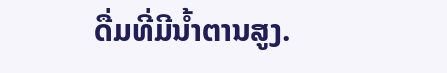ດື່ມທີ່ມີນ້ຳຕານສູງ.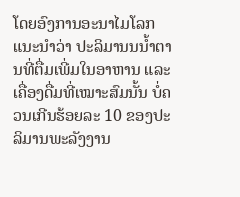ໂດຍອົງການອະນາໄມໂລກແນະນຳວ່າ ປະລິມານນນ້ຳຕານທີ່ຕື່ມເພີ່ມໃນອາຫານ ແລະ ເຄື່ອງດື່ມທີ່ເໝາະສົມນັ້ນ ບໍ່ຄວນເກີນຮ້ອຍລະ 10 ຂອງປະລິມານພະລັງງານ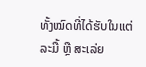ທັ້ງໝົດທີ່ໄດ້ຮັບໃນແຕ່ລະມື້ ຫຼື ສະເລ່ຍ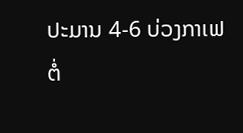ປະມານ 4-6 ບ່ວງກາເຟຕໍ່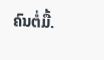ຄົນຕໍ່ມື້.